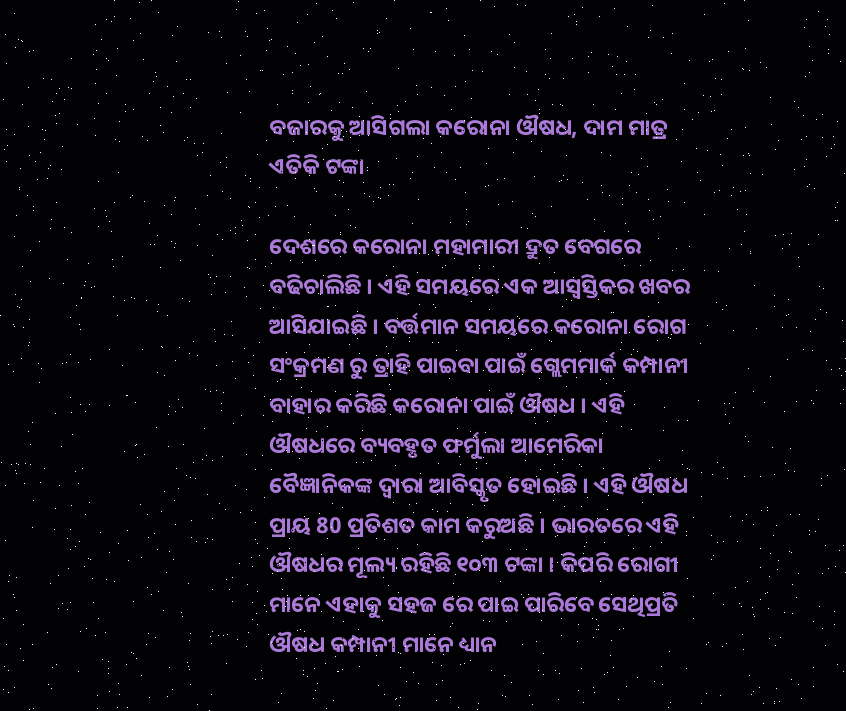ବଜାରକୁ ଆସିଗଲା କରୋନା ଔଷଧ, ଦାମ ମାତ୍ର ଏତିକି ଟଙ୍କା

ଦେଶରେ କରୋନା ମହାମାରୀ ଦ୍ରୁତ ବେଗରେ ବଢିଚାଲିଛି । ଏହି ସମୟରେ ଏକ ଆସ୍ବସ୍ତିକର ଖବର ଆସିଯାଇଛି । ବର୍ତ୍ତମାନ ସମୟରେ କରୋନା ରୋଗ ସଂକ୍ରମଣ ରୁ ତ୍ରାହି ପାଇବା ପାଇଁ ଗ୍ଲେମମାର୍କ କମ୍ପାନୀ ବାହାର କରିଛି କରୋନା ପାଇଁ ଔଷଧ । ଏହି ଔଷଧରେ ବ୍ୟବହୃତ ଫର୍ମୁଲା ଆମେରିକା ବୈଜ୍ଞାନିକଙ୍କ ଦ୍ୱାରା ଆବିସ୍କୃତ ହୋଇଛି । ଏହି ଔଷଧ ପ୍ରାୟ 80 ପ୍ରତିଶତ କାମ କରୁଅଛି । ଭାରତରେ ଏହି ଔଷଧର ମୂଲ୍ୟ ରହିଛି ୧୦୩ ଟଙ୍କା । କିପରି ରୋଗୀ ମାନେ ଏହାକୁ ସହଜ ରେ ପାଇ ପାରିବେ ସେଥିପ୍ରତି ଔଷଧ କମ୍ପାନୀ ମାନେ ଧ୍ୟାନ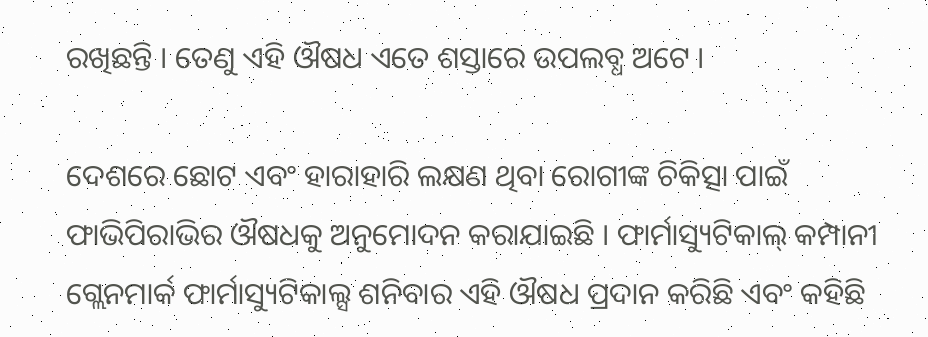ରଖିଛନ୍ତି । ତେଣୁ ଏହି ଔଷଧ ଏତେ ଶସ୍ତାରେ ଉପଲବ୍ଧ ଅଟେ ।

ଦେଶରେ ଛୋଟ ଏବଂ ହାରାହାରି ଲକ୍ଷଣ ଥିବା ରୋଗୀଙ୍କ ଚିକିତ୍ସା ପାଇଁ ଫାଭିପିରାଭିର ଔଷଧକୁ ଅନୁମୋଦନ କରାଯାଇଛି । ଫାର୍ମାସ୍ୟୁଟିକାଲ୍ କମ୍ପାନୀ ଗ୍ଲେନମାର୍କ ଫାର୍ମାସ୍ୟୁଟିକାଲ୍ସ ଶନିବାର ଏହି ଔଷଧ ପ୍ରଦାନ କରିଛି ଏବଂ କହିଛି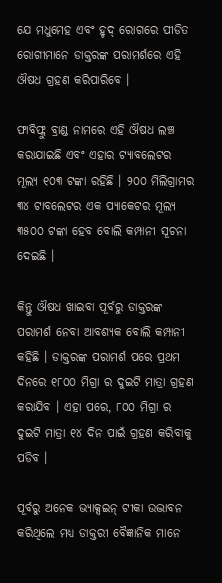ଯେ ମଧୁମେହ ଏବଂ ହୃଦ୍ ରୋଗରେ ପୀଡିତ ରୋଗୀମାନେ ଡାକ୍ତରଙ୍କ ପରାମର୍ଶରେ ଏହି ଔଷଧ ଗ୍ରହଣ କରିପାରିବେ ।

ଫାବିଫ୍ଲୁ ବ୍ରାଣ୍ଡ ନାମରେ ଏହି ଔଷଧ ଲଞ୍ଚ କରାଯାଇଛି ଏବଂ ଏହାର ଟ୍ୟାବଲେଟର ମୂଲ୍ୟ ୧୦୩ ଟଙ୍କା ରହିଛି । ୨୦୦ ମିଲିଗ୍ରାମର ୩୪ ଟାବଲେଟର ଏକ ପ୍ୟାକେଟର ମୂଲ୍ୟ ୩୫୦୦ ଟଙ୍କା ହେବ ବୋଲି କମ୍ପାନୀ ସୂଚନା ଦେଇଛି ।

କିନ୍ତୁ ଔଷଧ ଖାଇବା ପୂର୍ବରୁ ଡାକ୍ତରଙ୍କ ପରାମର୍ଶ ନେବା ଆବଶ୍ୟକ ବୋଲି କମ୍ପାନୀ କହିଛି । ଡାକ୍ତରଙ୍କ ପରାମର୍ଶ ପରେ ପ୍ରଥମ ଦିନରେ ୧୮୦୦ ମିଗ୍ରା ର ଦୁଇଟି ମାତ୍ରା ଗ୍ରହଣ କରାଯିବ । ଏହା ପରେ, ୮୦୦ ମିଗ୍ରା ର ଦୁଇଟି ମାତ୍ରା ୧୪ ଦିନ ପାଇଁ ଗ୍ରହଣ କରିବାକୁ ପଡିବ ।

ପୂର୍ବରୁ ଅନେକ ଭ୍ୟାକ୍ସଇନ୍ ଟୀକା ଉଦ୍ଭାବନ କରିଥିଲେ ମଧ୍ୟ ଡାକ୍ତରୀ ବୈଜ୍ଞାନିକ ମାନେ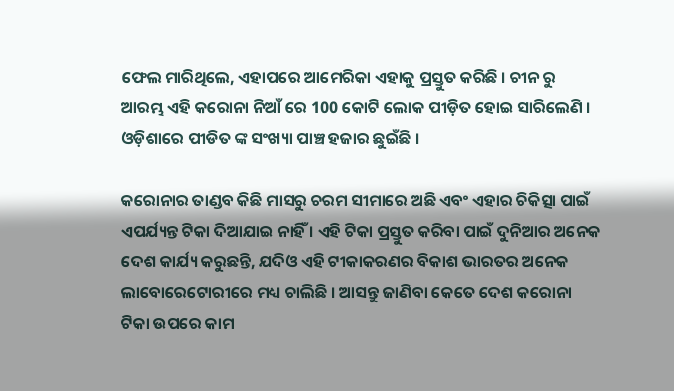ଫେଲ ମାରିଥିଲେ, ଏହାପରେ ଆମେରିକା ଏହାକୁ ପ୍ରସ୍ତୁତ କରିଛି । ଚୀନ ରୁ ଆରମ୍ଭ ଏହି କରୋନା ନିଆଁ ରେ 100 କୋଟି ଲୋକ ପୀଡ଼ିତ ହୋଇ ସାରିଲେଣି । ଓଡ଼ିଶାରେ ପୀଡିତ ଙ୍କ ସଂଖ୍ୟା ପାଞ୍ଚ ହଜାର ଛୁଇଁଛି ।

କରୋନାର ତାଣ୍ଡବ କିଛି ମାସରୁ ଚରମ ସୀମାରେ ଅଛି ଏବଂ ଏହାର ଚିକିତ୍ସା ପାଇଁ ଏପର୍ଯ୍ୟନ୍ତ ଟିକା ଦିଆଯାଇ ନାହିଁ । ଏହି ଟିକା ପ୍ରସ୍ତୁତ କରିବା ପାଇଁ ଦୁନିଆର ଅନେକ ଦେଶ କାର୍ଯ୍ୟ କରୁଛନ୍ତି, ଯଦିଓ ଏହି ଟୀକାକରଣର ବିକାଶ ଭାରତର ଅନେକ ଲାବୋରେଟୋରୀରେ ମଧ୍ୟ ଚାଲିଛି । ଆସନ୍ତୁ ଜାଣିବା କେତେ ଦେଶ କରୋନା ଟିକା ଉପରେ କାମ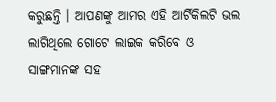କରୁଛନ୍ତି । ଆପଣଙ୍କୁ ଆମର ଏହି ଆର୍ଟିକିଲଟି ଭଲ ଲାଗିଥିଲେ ଗୋଟେ ଲାଇକ କରିବେ ଓ ସାଙ୍ଗମାନଙ୍କ ସହ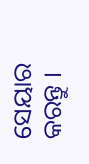ସେୟାର କରନ୍ତୁ ।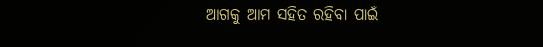ଆଗକୁ ଆମ ସହିତ ରହିବା ପାଇଁ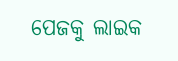ପେଜକୁ ଲାଇକ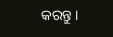କରନ୍ତୁ ।